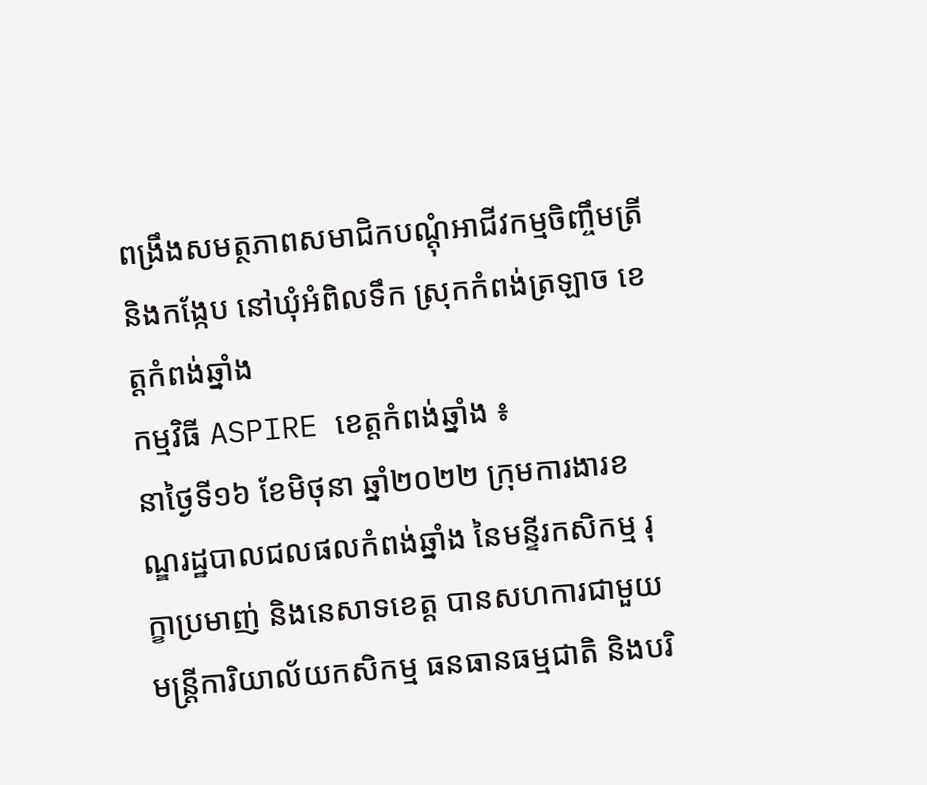ពង្រឹងសមត្ថភាពសមាជិកបណ្តុំអាជីវកម្មចិញ្ចឹមត្រី និងកង្កែប នៅឃុំអំពិលទឹក ស្រុកកំពង់ត្រឡាច ខេត្តកំពង់ឆ្នាំង
កម្មវិធី ASPIRE ខេត្តកំពង់ឆ្នាំង ៖
នាថ្ងៃទី១៦ ខែមិថុនា ឆ្នាំ២០២២ ក្រុមការងារខណ្ឌរដ្ឋបាលជលផលកំពង់ឆ្នាំង នៃមន្ទីរកសិកម្ម រុក្ខាប្រមាញ់ និងនេសាទខេត្ត បានសហការជាមួយមន្រ្តីការិយាល័យកសិកម្ម ធនធានធម្មជាតិ និងបរិ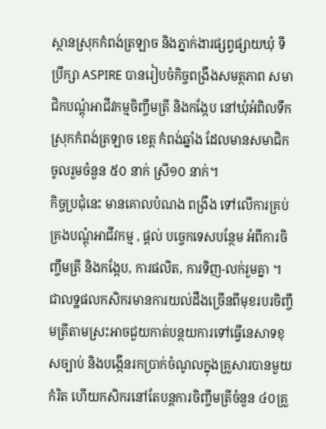ស្ថានស្រុកកំពង់ត្រឡាច និងភ្នាក់ងារផ្សព្វផ្សាយឃុំ ទីប្រឹក្សា ASPIRE បានរៀបចំកិច្ចពង្រឹងសមត្ថភាព សមាជិកបណ្តុំអាជីវកម្មចិញ្ចឹមត្រី និងកង្កែប នៅឃុំអំពិលទឹក ស្រុកកំពង់ត្រឡាច ខេត្ត កំពង់ឆ្នាំង ដែលមានសមាជិកចូលរួមចំនួន ៥០ នាក់ ស្រី១០ នាក់។
កិច្ចប្រជុំនេះ មានគោលបំណង ពង្រឹង ទៅលើការគ្រប់គ្រងបណ្តុំអាជីវកម្ម , ផ្តល់ បច្ចេកទេសបន្ថែម អំពីការចិញ្ចឹមត្រី និងកង្កែប, ការផលិត, ការទិញ-លក់រួមគ្នា ។
ជាលទ្ឋផលកសិករមានការយល់ដឹងច្រើនពីមុខរបរចិញ្ចឹមត្រីតាមស្រះអាចជួយកាត់បន្ថយការទៅធ្វើនេសាទខុសច្បាប់ និងបង្កើនរកប្រាក់ចំណូលក្នុងគ្រួសារបានមួយកំរិត ហើយកសិករនៅតែបន្តការចិញ្ចឹមត្រីចំនួន ៤០គ្រួ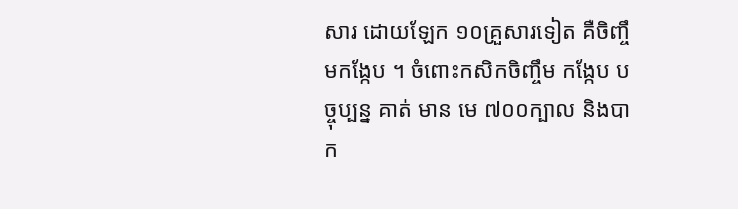សារ ដោយឡែក ១០គ្រួសារទៀត គឺចិញ្ចឹមកង្កែប ។ ចំពោះកសិកចិញ្ចឹម កង្កែប បច្ចុប្បន្ន គាត់ មាន មេ ៧០០ក្បាល និងបាក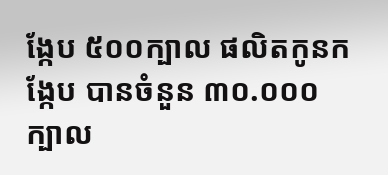ង្កែប ៥០០ក្បាល ផលិតកូនកង្កែប បានចំនួន ៣០.០០០ក្បាល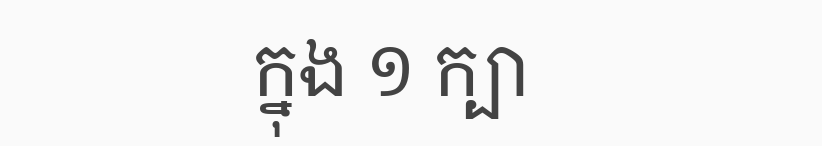ក្នុង ១ ក្បា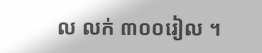ល លក់ ៣០០រៀល ។